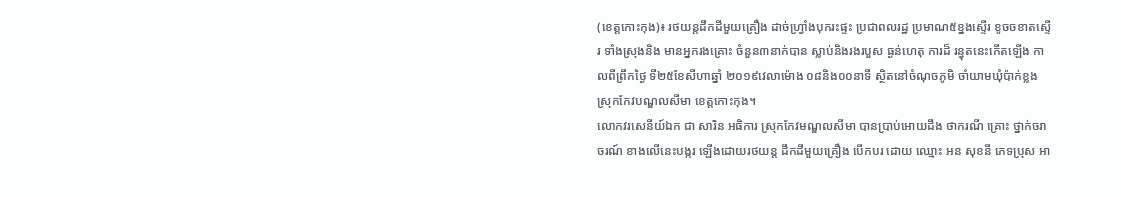(ខេត្តកោះកុង)៖ រថយន្តដឹកដីមួយគ្រឿង ដាច់ហ្វ្រាំងបុករះផ្ទះ ប្រជាពលរដ្ឋ ប្រមាណ៥ខ្នងស្ទើរ ខូចចខាតស្ទើរ ទាំងស្រុងនិង មានអ្នករងគ្រោះ ចំនួន៣នាក់បាន ស្លាប់និងរងរបួស ធ្ងន់ហេតុ ការដ៏ រន្ធុតនេះកើតឡើង កាលពីព្រឹកថ្ងៃ ទី២៥ខែសីហាឆ្នាំ ២០១៩វេលាម៉ោង ០៨និង០០នាទី ស្ថិតនៅចំណុចភូមិ ចាំយាមឃុំប៉ាក់ខ្លង ស្រុកកែវបណ្ឌលសីមា ខេត្តកោះកុង។
លោកវរសេនីយ៍ឯក ជា សារិន អធិការ ស្រុកកែវមណ្ឌលសីមា បានប្រាប់អោយដឹង ថាករណី គ្រោះ ថ្នាក់ចរាចរណ៍ ខាងលើនេះបង្ករ ឡើងដោយរថយន្ត ដឹកដីមួយគ្រឿង បើកបរ ដោយ ឈ្មោះ អន សុខនី ភេទប្រុស អា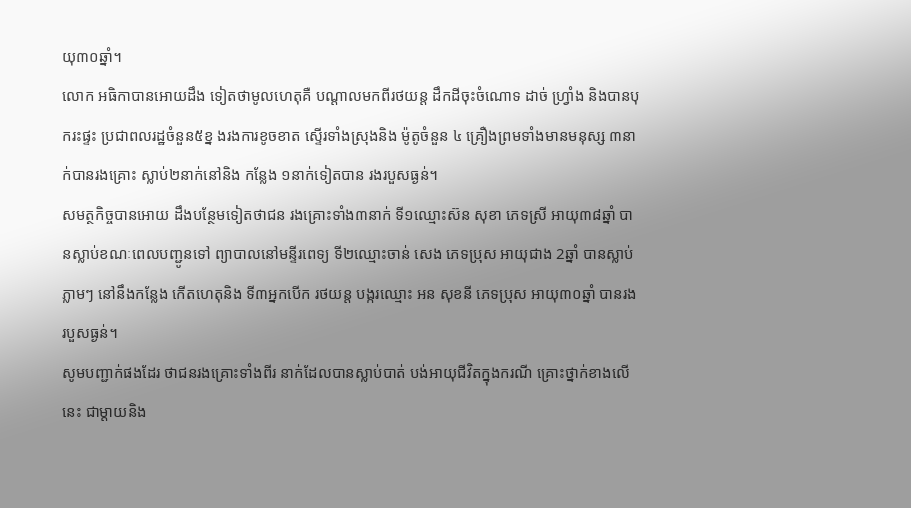យុ៣០ឆ្នាំ។
លោក អធិកាបានអោយដឹង ទៀតថាមូលហេតុគឺ បណ្តាលមកពីរថយន្ត ដឹកដីចុះចំណោទ ដាច់ ហ្វ្រាំង និងបានបុករះផ្ទះ ប្រជាពលរដ្ឋចំនួន៥ខ្ន ងរងការខូចខាត ស្ទើរទាំងស្រុងនិង ម៉ូតូចំនួន ៤ គ្រឿងព្រមទាំងមានមនុស្ស ៣នាក់បានរងគ្រោះ ស្លាប់២នាក់នៅនិង កន្លែង ១នាក់ទៀតបាន រងរបួសធ្ងន់។
សមត្ថកិច្ចបានអោយ ដឹងបន្ថែមទៀតថាជន រងគ្រោះទាំង៣នាក់ ទី១ឈ្មោះស៊ន សុខា ភេទស្រី អាយុ៣៨ឆ្នាំ បានស្លាប់ខណៈពេលបញ្ជូនទៅ ព្យាបាលនៅមន្ទីរពេទ្យ ទី២ឈ្មោះចាន់ សេង ភេទប្រុស អាយុជាង 2ឆ្នាំ បានស្លាប់ភ្លាមៗ នៅនឹងកន្លែង កើតហេតុនិង ទី៣អ្នកបើក រថយន្ត បង្ករឈ្មោះ អន សុខនី ភេទប្រុស អាយុ៣០ឆ្នាំ បានរងរបួសធ្ងន់។
សូមបញ្ជាក់ផងដែរ ថាជនរងគ្រោះទាំងពីរ នាក់ដែលបានស្លាប់បាត់ បង់អាយុជីវិតក្នុងករណី គ្រោះថ្នាក់ខាងលើនេះ ជាម្តាយនិង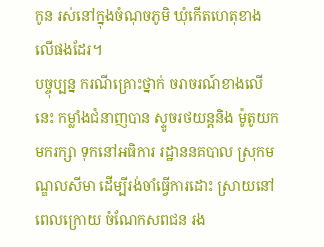កូន រស់នៅក្នុងចំណុចភូមិ ឃុំកើតហេតុខាង លើផងដែរ។
បច្ចុប្បន្ន ករណីគ្រោះថ្នាក់ ចរាចរណ៍ខាងលើនេះ កម្លាំងជំនាញបាន ស្ទូចរថយន្តនិង ម៉ូតូយក មករក្សា ទុកនៅអធិការ រដ្ឋាននគបាល ស្រុកមណ្ឌលសីមា ដើម្បីរង់ចាំធ្វើការដោះ ស្រាយនៅ ពេលក្រោយ ចំណែកសពជន រង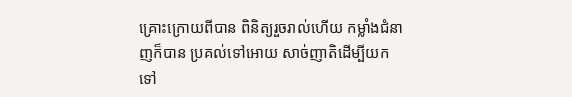គ្រោះក្រោយពីបាន ពិនិត្យរួចរាល់ហើយ កម្លាំងជំនាញក៏បាន ប្រគល់ទៅអោយ សាច់ញាតិដើម្បីយក ទៅ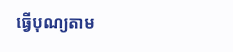ធ្វើបុណ្យតាម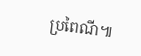ប្រពៃណី៕